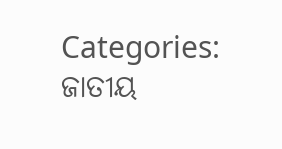Categories: ଜାତୀୟ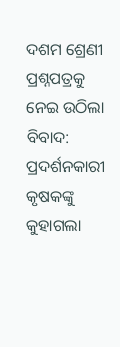ଦଶମ ଶ୍ରେଣୀ ପ୍ରଶ୍ନପତ୍ରକୁ ନେଇ ଉଠିଲା ବିବାଦ: ପ୍ରଦର୍ଶନକାରୀ କୃଷକଙ୍କୁ କୁହାଗଲା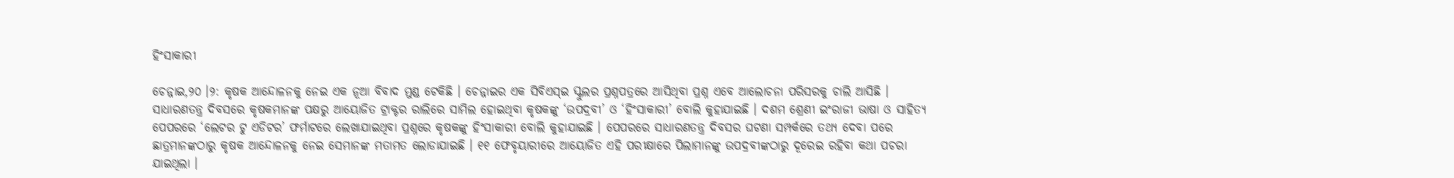ହିଂସାକାରୀ

ଚେନ୍ନାଇ,୨୦ ।୨: କୃଷକ ଆନ୍ଦୋଳନକୁ ନେଇ ଏକ ନୂଆ ବିବାଦ ମୁଣ୍ଡ ଟେକିଛି । ଚେନ୍ନାଇର ଏକ ସିବିଏସ୍‌ଇ ସ୍କୁଲର ପ୍ରଶ୍ନପତ୍ରରେ ଆସିଥିବା ପ୍ରଶ୍ନ ଏବେ ଆଲୋଚନା ପରିସରକୁ ଚାଲି ଆସିଛି । ସାଧାରଣତନ୍ତ୍ର ଦିବସରେ କୃଷକମାନଙ୍କ ପକ୍ଷରୁ ଆୟୋଜିତ ଟ୍ରାକ୍ଟର ରାଲିରେ ସାମିଲ ହୋଇଥିବା କୃଷକଙ୍କୁ ‘ଉପଦ୍ରବୀ’ ଓ ‘ହିଂସାକାରୀ’ ବୋଲି କୁହାଯାଇଛି । ଦଶମ ଶ୍ରେଣୀ ଇଂରାଜୀ ଭାଷା ଓ ସାହିତ୍ୟ ପେପରରେ ‘ଲେଟର ଟୁ ଏଡିଟର’ ଫର୍ମାଟରେ ଲେଖାଯାଇଥିବା ପ୍ରଶ୍ନରେ କୃଷକଙ୍କୁ ହିଂସାକାରୀ ବୋଲି କୁହାଯାଇଛି । ପେପରରେ ସାଧାରଣତନ୍ତ୍ର ଦିବସର ଘଟଣା ସମ୍ପର୍କରେ ତଥ୍ୟ ଦେବା ପରେ ଛାତ୍ରମାନଙ୍କଠାରୁ କୃଷକ ଆନ୍ଦୋଳନକୁ ନେଇ ସେମାନଙ୍କ ମତାମତ ଲୋଡାଯାଇଛି । ୧୧ ଫେବୃୟାରୀରେ ଆୟୋଜିତ ଏହି ପରୀକ୍ଷାରେ ପିଲାମାନଙ୍କୁ ଉପଦ୍ରବୀଙ୍କଠାରୁ ଦୂରେଇ ରହିବା କଥା ପଚରା ଯାଇଥିଲା ।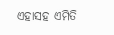ଏହାସହ ଏମିତି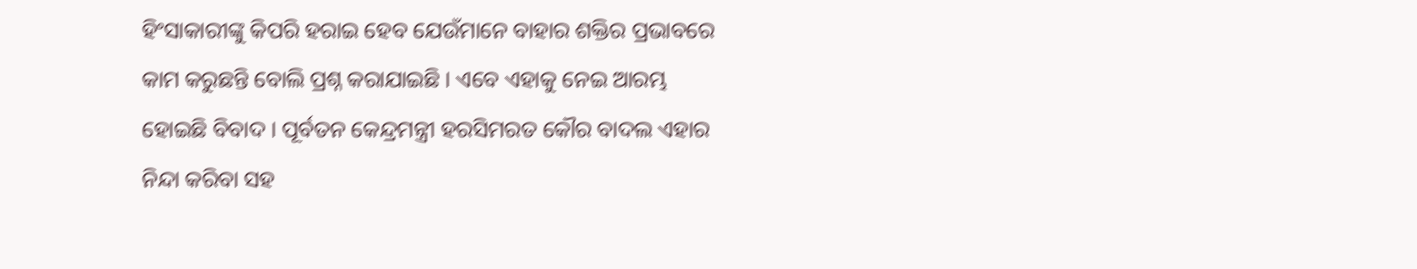ହିଂସାକାରୀଙ୍କୁ କିପରି ହରାଇ ହେବ ଯେଉଁମାନେ ବାହାର ଶକ୍ତିର ପ୍ରଭାବରେ କାମ କରୁଛନ୍ତି ବୋଲି ପ୍ରଶ୍ନ କରାଯାଇଛି । ଏବେ ଏହାକୁ ନେଇ ଆରମ୍ଭ ହୋଇଛି ବିବାଦ । ପୂର୍ବତନ କେନ୍ଦ୍ରମନ୍ତ୍ରୀ ହରସିମରତ କୌର ବାଦଲ ଏହାର ନିନ୍ଦା କରିବା ସହ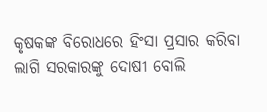କୃଷକଙ୍କ ବିରୋଧରେ ହିଂସା ପ୍ରସାର କରିବା ଲାଗି ସରକାରଙ୍କୁ ଦୋଷୀ ବୋଲି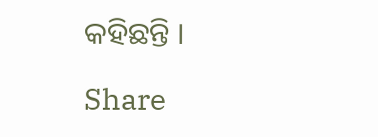କହିଛନ୍ତି ।

Share